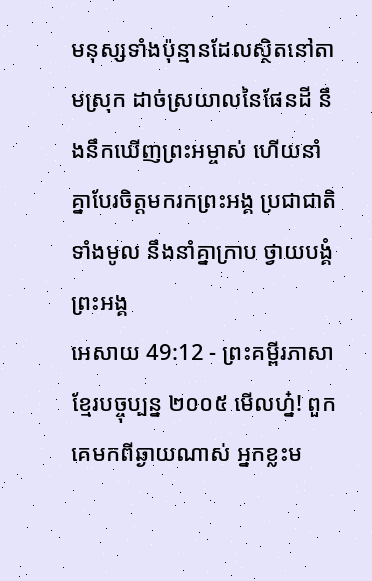មនុស្សទាំងប៉ុន្មានដែលស្ថិតនៅតាមស្រុក ដាច់ស្រយាលនៃផែនដី នឹងនឹកឃើញព្រះអម្ចាស់ ហើយនាំគ្នាបែរចិត្តមករកព្រះអង្គ ប្រជាជាតិទាំងមូល នឹងនាំគ្នាក្រាប ថ្វាយបង្គំព្រះអង្គ
អេសាយ 49:12 - ព្រះគម្ពីរភាសាខ្មែរបច្ចុប្បន្ន ២០០៥ មើលហ្ន៎! ពួកគេមកពីឆ្ងាយណាស់ អ្នកខ្លះម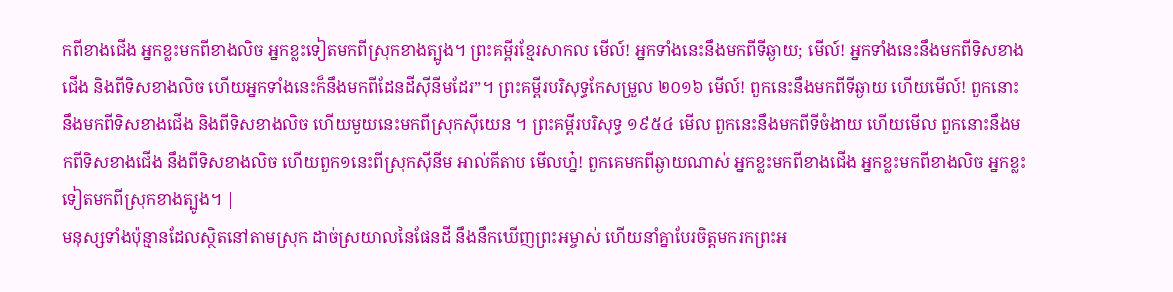កពីខាងជើង អ្នកខ្លះមកពីខាងលិច អ្នកខ្លះទៀតមកពីស្រុកខាងត្បូង។ ព្រះគម្ពីរខ្មែរសាកល មើល៍! អ្នកទាំងនេះនឹងមកពីទីឆ្ងាយ; មើល៍! អ្នកទាំងនេះនឹងមកពីទិសខាងជើង និងពីទិសខាងលិច ហើយអ្នកទាំងនេះក៏នឹងមកពីដែនដីស៊ីនីមដែរ”។ ព្រះគម្ពីរបរិសុទ្ធកែសម្រួល ២០១៦ មើល៍! ពួកនេះនឹងមកពីទីឆ្ងាយ ហើយមើល៍! ពួកនោះនឹងមកពីទិសខាងជើង និងពីទិសខាងលិច ហើយមួយនេះមកពីស្រុកស៊ីយេន ។ ព្រះគម្ពីរបរិសុទ្ធ ១៩៥៤ មើល ពួកនេះនឹងមកពីទីចំងាយ ហើយមើល ពួកនោះនឹងមកពីទិសខាងជើង នឹងពីទិសខាងលិច ហើយពួក១នេះពីស្រុកស៊ីនីម អាល់គីតាប មើលហ្ន៎! ពួកគេមកពីឆ្ងាយណាស់ អ្នកខ្លះមកពីខាងជើង អ្នកខ្លះមកពីខាងលិច អ្នកខ្លះទៀតមកពីស្រុកខាងត្បូង។ |
មនុស្សទាំងប៉ុន្មានដែលស្ថិតនៅតាមស្រុក ដាច់ស្រយាលនៃផែនដី នឹងនឹកឃើញព្រះអម្ចាស់ ហើយនាំគ្នាបែរចិត្តមករកព្រះអ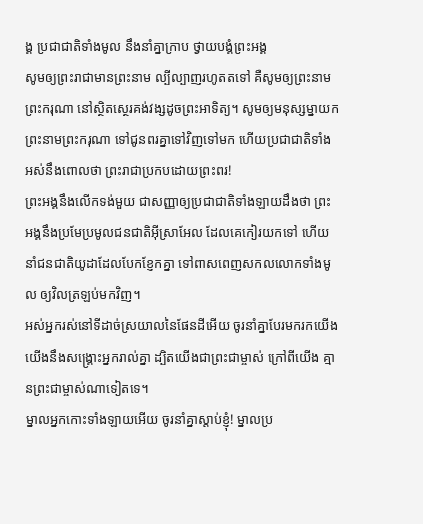ង្គ ប្រជាជាតិទាំងមូល នឹងនាំគ្នាក្រាប ថ្វាយបង្គំព្រះអង្គ
សូមឲ្យព្រះរាជាមានព្រះនាម ល្បីល្បាញរហូតតទៅ គឺសូមឲ្យព្រះនាមព្រះករុណា នៅស្ថិតស្ថេរគង់វង្សដូចព្រះអាទិត្យ។ សូមឲ្យមនុស្សម្នាយកព្រះនាមព្រះករុណា ទៅជូនពរគ្នាទៅវិញទៅមក ហើយប្រជាជាតិទាំងអស់នឹងពោលថា ព្រះរាជាប្រកបដោយព្រះពរ!
ព្រះអង្គនឹងលើកទង់មួយ ជាសញ្ញាឲ្យប្រជាជាតិទាំងឡាយដឹងថា ព្រះអង្គនឹងប្រមែប្រមូលជនជាតិអ៊ីស្រាអែល ដែលគេកៀរយកទៅ ហើយនាំជនជាតិយូដាដែលបែកខ្ញែកគ្នា ទៅពាសពេញសកលលោកទាំងមូល ឲ្យវិលត្រឡប់មកវិញ។
អស់អ្នករស់នៅទីដាច់ស្រយាលនៃផែនដីអើយ ចូរនាំគ្នាបែរមករកយើង យើងនឹងសង្គ្រោះអ្នករាល់គ្នា ដ្បិតយើងជាព្រះជាម្ចាស់ ក្រៅពីយើង គ្មានព្រះជាម្ចាស់ណាទៀតទេ។
ម្នាលអ្នកកោះទាំងឡាយអើយ ចូរនាំគ្នាស្ដាប់ខ្ញុំ! ម្នាលប្រ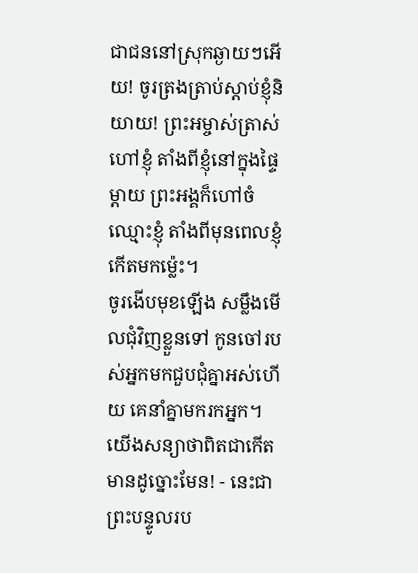ជាជននៅស្រុកឆ្ងាយៗអើយ! ចូរត្រងត្រាប់ស្ដាប់ខ្ញុំនិយាយ! ព្រះអម្ចាស់ត្រាស់ហៅខ្ញុំ តាំងពីខ្ញុំនៅក្នុងផ្ទៃម្ដាយ ព្រះអង្គក៏ហៅចំឈ្មោះខ្ញុំ តាំងពីមុនពេលខ្ញុំកើតមកម៉្លេះ។
ចូរងើបមុខឡើង សម្លឹងមើលជុំវិញខ្លួនទៅ កូនចៅរបស់អ្នកមកជួបជុំគ្នាអស់ហើយ គេនាំគ្នាមករកអ្នក។ យើងសន្យាថាពិតជាកើតមានដូច្នោះមែន! - នេះជាព្រះបន្ទូលរប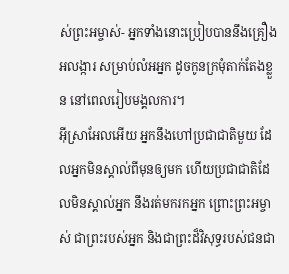ស់ព្រះអម្ចាស់- អ្នកទាំងនោះប្រៀបបាននឹងគ្រឿងអលង្ការ សម្រាប់លំអអ្នក ដូចកូនក្រមុំតាក់តែងខ្លួន នៅពេលរៀបមង្គលការ។
អ៊ីស្រាអែលអើយ អ្នកនឹងហៅប្រជាជាតិមួយ ដែលអ្នកមិនស្គាល់ពីមុនឲ្យមក ហើយប្រជាជាតិដែលមិនស្គាល់អ្នក នឹងរត់មករកអ្នក ព្រោះព្រះអម្ចាស់ ជាព្រះរបស់អ្នក និងជាព្រះដ៏វិសុទ្ធរបស់ជនជា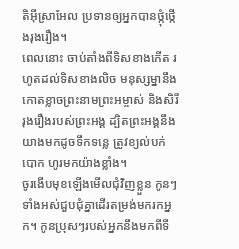តិអ៊ីស្រាអែល ប្រទានឲ្យអ្នកបានថ្កុំថ្កើងរុងរឿង។
ពេលនោះ ចាប់តាំងពីទិសខាងកើត រហូតដល់ទិសខាងលិច មនុស្សម្នានឹងកោតខ្លាចព្រះនាមព្រះអម្ចាស់ និងសិរីរុងរឿងរបស់ព្រះអង្គ ដ្បិតព្រះអង្គនឹងយាងមកដូចទឹកទន្លេ ត្រូវខ្យល់បក់បោក ហូរមកយ៉ាងខ្លាំង។
ចូរងើបមុខឡើងមើលជុំវិញខ្លួន កូនៗទាំងអស់ជួបជុំគ្នាដើរតម្រង់មករកអ្នក។ កូនប្រុសៗរបស់អ្នកនឹងមកពីទី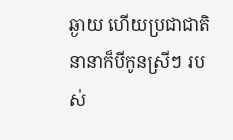ឆ្ងាយ ហើយប្រជាជាតិនានាក៏បីកូនស្រីៗ របស់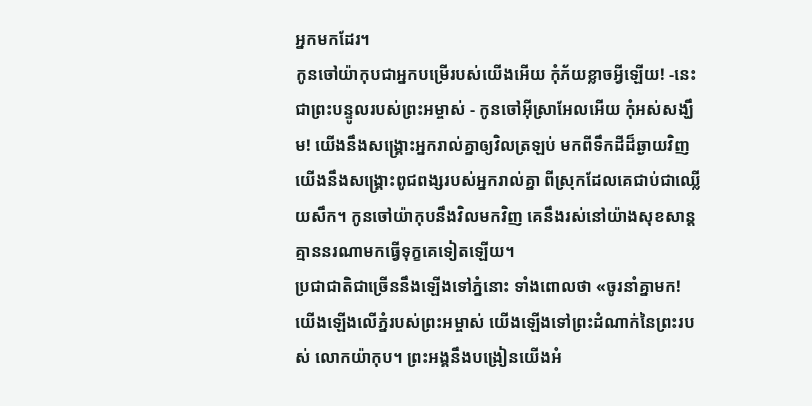អ្នកមកដែរ។
កូនចៅយ៉ាកុបជាអ្នកបម្រើរបស់យើងអើយ កុំភ័យខ្លាចអ្វីឡើយ! -នេះជាព្រះបន្ទូលរបស់ព្រះអម្ចាស់ - កូនចៅអ៊ីស្រាអែលអើយ កុំអស់សង្ឃឹម! យើងនឹងសង្គ្រោះអ្នករាល់គ្នាឲ្យវិលត្រឡប់ មកពីទឹកដីដ៏ឆ្ងាយវិញ យើងនឹងសង្គ្រោះពូជពង្សរបស់អ្នករាល់គ្នា ពីស្រុកដែលគេជាប់ជាឈ្លើយសឹក។ កូនចៅយ៉ាកុបនឹងវិលមកវិញ គេនឹងរស់នៅយ៉ាងសុខសាន្ត គ្មាននរណាមកធ្វើទុក្ខគេទៀតឡើយ។
ប្រជាជាតិជាច្រើននឹងឡើងទៅភ្នំនោះ ទាំងពោលថា «ចូរនាំគ្នាមក! យើងឡើងលើភ្នំរបស់ព្រះអម្ចាស់ យើងឡើងទៅព្រះដំណាក់នៃព្រះរបស់ លោកយ៉ាកុប។ ព្រះអង្គនឹងបង្រៀនយើងអំ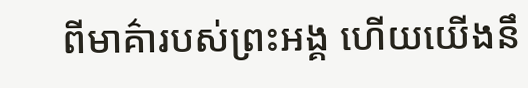ពីមាគ៌ារបស់ព្រះអង្គ ហើយយើងនឹ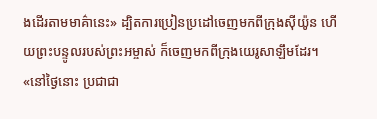ងដើរតាមមាគ៌ានេះ» ដ្បិតការប្រៀនប្រដៅចេញមកពីក្រុងស៊ីយ៉ូន ហើយព្រះបន្ទូលរបស់ព្រះអម្ចាស់ ក៏ចេញមកពីក្រុងយេរូសាឡឹមដែរ។
«នៅថ្ងៃនោះ ប្រជាជា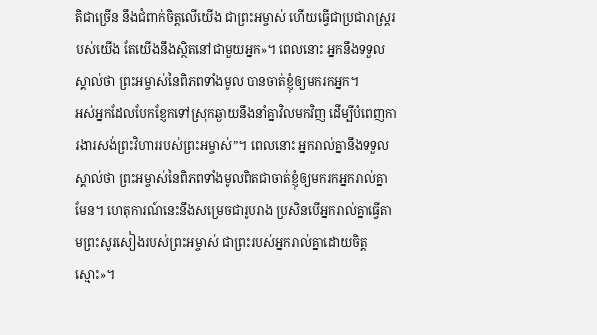តិជាច្រើន នឹងជំពាក់ចិត្តលើយើង ជាព្រះអម្ចាស់ ហើយធ្វើជាប្រជារាស្ត្ររបស់យើង តែយើងនឹងស្ថិតនៅជាមួយអ្នក»។ ពេលនោះ អ្នកនឹងទទួលស្គាល់ថា ព្រះអម្ចាស់នៃពិភពទាំងមូល បានចាត់ខ្ញុំឲ្យមករកអ្នក។
អស់អ្នកដែលបែកខ្ញែកទៅស្រុកឆ្ងាយនឹងនាំគ្នាវិលមកវិញ ដើម្បីបំពេញការងារសង់ព្រះវិហាររបស់ព្រះអម្ចាស់”។ ពេលនោះ អ្នករាល់គ្នានឹងទទួលស្គាល់ថា ព្រះអម្ចាស់នៃពិភពទាំងមូលពិតជាចាត់ខ្ញុំឲ្យមករកអ្នករាល់គ្នាមែន។ ហេតុការណ៍នេះនឹងសម្រេចជារូបរាង ប្រសិនបើអ្នករាល់គ្នាធ្វើតាមព្រះសូរសៀងរបស់ព្រះអម្ចាស់ ជាព្រះរបស់អ្នករាល់គ្នាដោយចិត្តស្មោះ»។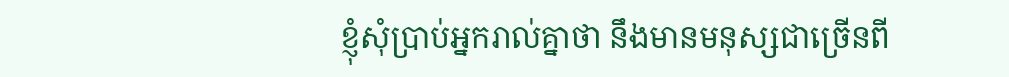ខ្ញុំសុំប្រាប់អ្នករាល់គ្នាថា នឹងមានមនុស្សជាច្រើនពី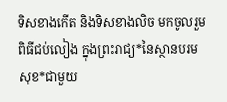ទិសខាងកើត និងទិសខាងលិច មកចូលរួមពិធីជប់លៀង ក្នុងព្រះរាជ្យ*នៃស្ថានបរមសុខ*ជាមួយ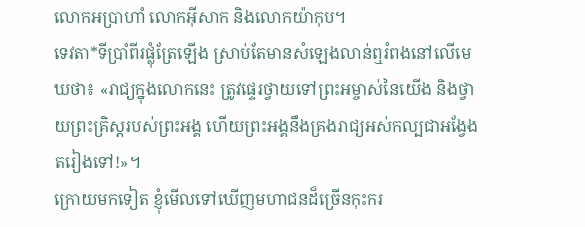លោកអប្រាហាំ លោកអ៊ីសាក និងលោកយ៉ាកុប។
ទេវតា*ទីប្រាំពីរផ្លុំត្រែឡើង ស្រាប់តែមានសំឡេងលាន់ឮរំពងនៅលើមេឃថា៖ «រាជ្យក្នុងលោកនេះ ត្រូវផ្ទេរថ្វាយទៅព្រះអម្ចាស់នៃយើង និងថ្វាយព្រះគ្រិស្តរបស់ព្រះអង្គ ហើយព្រះអង្គនឹងគ្រងរាជ្យអស់កល្បជាអង្វែងតរៀងទៅ!»។
ក្រោយមកទៀត ខ្ញុំមើលទៅឃើញមហាជនដ៏ច្រើនកុះករ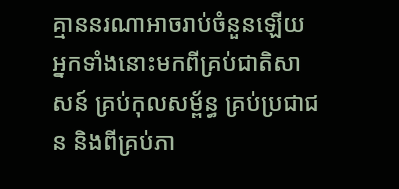គ្មាននរណាអាចរាប់ចំនួនឡើយ អ្នកទាំងនោះមកពីគ្រប់ជាតិសាសន៍ គ្រប់កុលសម្ព័ន្ធ គ្រប់ប្រជាជន និងពីគ្រប់ភា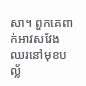សា។ ពួកគេពាក់អាវសវែង ឈរនៅមុខបល្ល័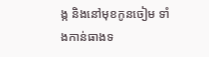ង្ក និងនៅមុខកូនចៀម ទាំងកាន់ធាងទ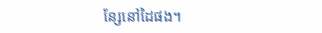ន្សែនៅដៃផង។